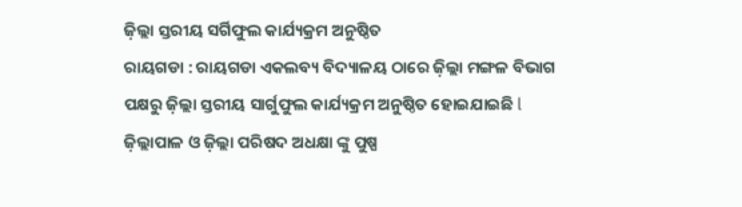ଜ଼ିଲ୍ଲା ସ୍ତରୀୟ ସର୍ଗିଫୁଲ କାର୍ଯ୍ୟକ୍ରମ ଅନୁଷ୍ଠିତ
ରାୟଗଡା : ରାୟଗଡା ଏକଲବ୍ୟ ବିଦ୍ୟାଳୟ ଠାରେ ଜ଼ିଲ୍ଲା ମଙ୍ଗଳ ବିଭାଗ ପକ୍ଷରୁ ଜ଼ିଲ୍ଲା ସ୍ତରୀୟ ସାର୍ଗୁଫୁଲ କାର୍ଯ୍ୟକ୍ରମ ଅନୁଷ୍ଠିତ ହୋଇଯାଇଛି l ଜ଼ିଲ୍ଲାପାଳ ଓ ଜ଼ିଲ୍ଲା ପରିଷଦ ଅଧକ୍ଷା ଙ୍କୁ ପୁଷ୍ପ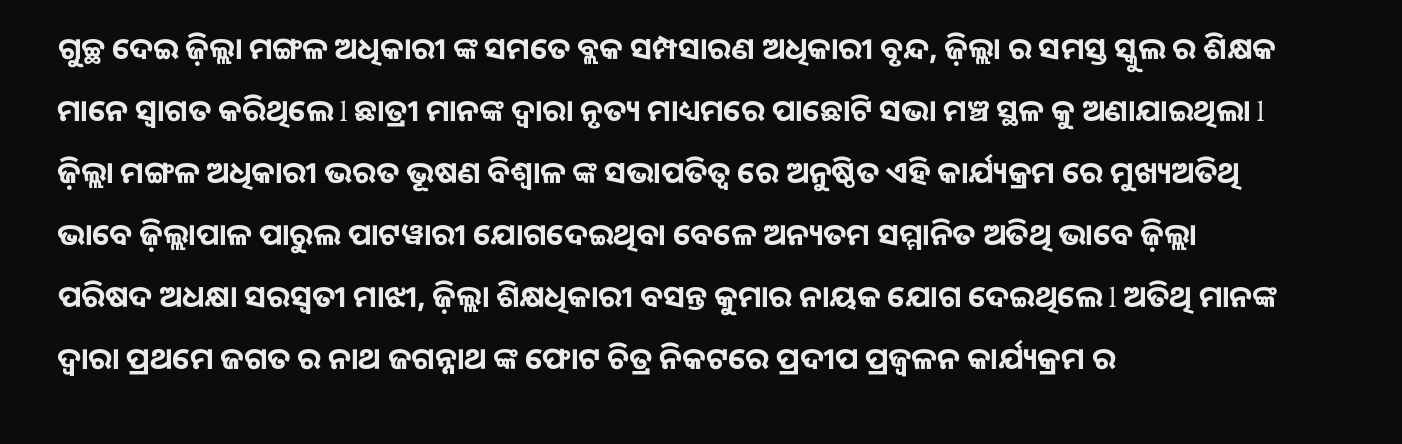ଗୁଚ୍ଛ ଦେଇ ଜ଼ିଲ୍ଲା ମଙ୍ଗଳ ଅଧିକାରୀ ଙ୍କ ସମତେ ବ୍ଲକ ସମ୍ପସାରଣ ଅଧିକାରୀ ବୃନ୍ଦ, ଜ଼ିଲ୍ଲା ର ସମସ୍ତ ସ୍କୁଲ ର ଶିକ୍ଷକ ମାନେ ସ୍ୱାଗତ କରିଥିଲେ l ଛାତ୍ରୀ ମାନଙ୍କ ଦ୍ୱାରା ନୃତ୍ୟ ମାଧ୍ୟମରେ ପାଛୋଟି ସଭା ମଞ୍ଚ ସ୍ଥଳ କୁ ଅଣାଯାଇଥିଲା l ଜ଼ିଲ୍ଲା ମଙ୍ଗଳ ଅଧିକାରୀ ଭରତ ଭୂଷଣ ବିଶ୍ୱାଳ ଙ୍କ ସଭାପତିତ୍ୱ ରେ ଅନୁଷ୍ଠିତ ଏହି କାର୍ଯ୍ୟକ୍ରମ ରେ ମୁଖ୍ୟଅତିଥି ଭାବେ ଜ଼ିଲ୍ଲାପାଳ ପାରୁଲ ପାଟୱାରୀ ଯୋଗଦେଇଥିବା ବେଳେ ଅନ୍ୟତମ ସମ୍ମାନିତ ଅତିଥି ଭାବେ ଜ଼ିଲ୍ଲା ପରିଷଦ ଅଧକ୍ଷା ସରସ୍ବତୀ ମାଝୀ, ଜ଼ିଲ୍ଲା ଶିକ୍ଷଧିକାରୀ ବସନ୍ତ କୁମାର ନାୟକ ଯୋଗ ଦେଇଥିଲେ l ଅତିଥି ମାନଙ୍କ ଦ୍ୱାରା ପ୍ରଥମେ ଜଗତ ର ନାଥ ଜଗନ୍ନାଥ ଙ୍କ ଫୋଟ ଚିତ୍ର ନିକଟରେ ପ୍ରଦୀପ ପ୍ରଜ୍ୱଳନ କାର୍ଯ୍ୟକ୍ରମ ର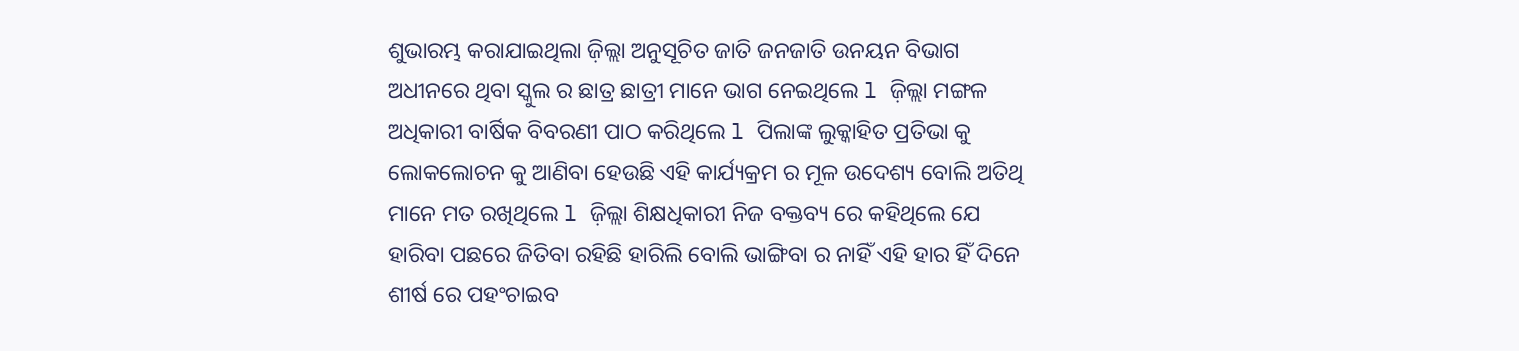ଶୁଭାରମ୍ଭ କରାଯାଇଥିଲା ଜ଼ିଲ୍ଲା ଅନୁସୂଚିତ ଜାତି ଜନଜାତି ଉନୟନ ବିଭାଗ ଅଧୀନରେ ଥିବା ସ୍କୁଲ ର ଛାତ୍ର ଛାତ୍ରୀ ମାନେ ଭାଗ ନେଇଥିଲେ l ଜ଼ିଲ୍ଲା ମଙ୍ଗଳ ଅଧିକାରୀ ବାର୍ଷିକ ବିବରଣୀ ପାଠ କରିଥିଲେ l ପିଲାଙ୍କ ଲୁକ୍କାହିତ ପ୍ରତିଭା କୁ ଲୋକଲୋଚନ କୁ ଆଣିବା ହେଉଛି ଏହି କାର୍ଯ୍ୟକ୍ରମ ର ମୂଳ ଉଦେଶ୍ୟ ବୋଲି ଅତିଥି ମାନେ ମତ ରଖିଥିଲେ l ଜ଼ିଲ୍ଲା ଶିକ୍ଷଧିକାରୀ ନିଜ ବକ୍ତବ୍ୟ ରେ କହିଥିଲେ ଯେ ହାରିବା ପଛରେ ଜିତିବା ରହିଛି ହାରିଲି ବୋଲି ଭାଙ୍ଗିବା ର ନାହିଁ ଏହି ହାର ହିଁ ଦିନେ ଶୀର୍ଷ ରେ ପହଂଚାଇବ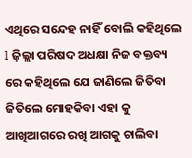ଏଥିରେ ସନ୍ଦେହ ନାହିଁ ବୋଲି କହିଥିଲେ l ଜ଼ିଲ୍ଲା ପରିଷଦ ଅଧକ୍ଷା ନିଜ ବକ୍ତବ୍ୟ ରେ କହିଥିଲେ ଯେ ଜାଣିଲେ ଜିତିବା ଜିତିଲେ ମୋହକିବା ଏହା କୁ ଆଖିଆଗରେ ରଖି ଆଗକୁ ଚାଲିବା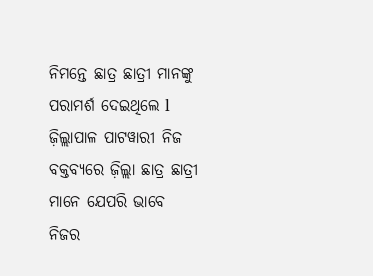ନିମନ୍ତେ ଛାତ୍ର ଛାତ୍ରୀ ମାନଙ୍କୁ ପରାମର୍ଶ ଦେଇଥିଲେ l ଜ଼ିଲ୍ଲାପାଳ ପାଟୱାରୀ ନିଜ ବକ୍ତବ୍ୟରେ ଜ଼ିଲ୍ଲା ଛାତ୍ର ଛାତ୍ରୀ ମାନେ ଯେପରି ଭାବେ ନିଜର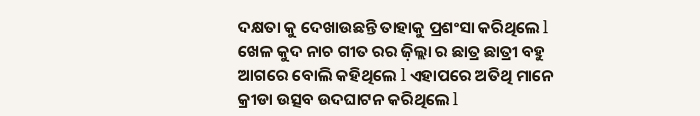ଦକ୍ଷତା କୁ ଦେଖାଉଛନ୍ତି ତାହାକୁ ପ୍ରଶଂସା କରିଥିଲେ l ଖେଳ କୁଦ ନାଚ ଗୀତ ରର ଜ଼ିଲ୍ଲା ର ଛାତ୍ର ଛାତ୍ରୀ ବହୁ ଆଗରେ ବୋଲି କହିଥିଲେ l ଏହାପରେ ଅତିଥି ମାନେ କ୍ରୀଡା ଉତ୍ସବ ଉଦଘାଟନ କରିଥିଲେ l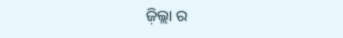ଜ଼ିଲ୍ଲା ର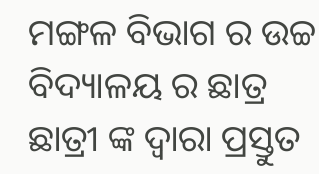ମଙ୍ଗଳ ବିଭାଗ ର ଉଚ୍ଚ ବିଦ୍ୟାଳୟ ର ଛାତ୍ର ଛାତ୍ରୀ ଙ୍କ ଦ୍ୱାରା ପ୍ରସ୍ତୁତ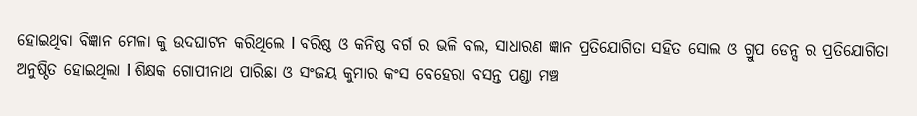ହୋଇଥିବା ବିଜ୍ଞାନ ମେଳା କୁ ଉଦଘାଟନ କରିଥିଲେ l ବରିଷ୍ଠ ଓ କନିଷ୍ଠ ବର୍ଗ ର ଭଳି ବଲ, ସାଧାରଣ ଜ୍ଞାନ ପ୍ରତିଯୋଗିତା ସହିତ ସୋଲ ଓ ଗ୍ରୁପ ଡେନ୍ସ ର ପ୍ରତିଯୋଗିତା ଅନୁଷ୍ଠିତ ହୋଇଥିଲା l ଶିକ୍ଷକ ଗୋପୀନାଥ ପାରିଛା ଓ ସଂଜୟ କୁମାର କଂସ ବେହେରା ବସନ୍ତ ପଣ୍ଡା ମଞ୍ଚ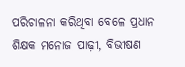ପରିଚାଳନା କରିଥିବା ବେଳେ ପ୍ରଧାନ ଶିକ୍ଷକ ମନୋଜ ପାଢ଼ୀ, ବିଭୀଷଣ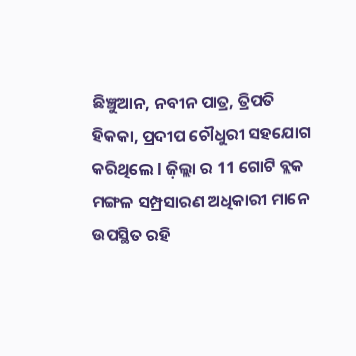ଛିଞ୍ଚୁଆନ, ନବୀନ ପାତ୍ର, ତ୍ରିପତି ହିକକା, ପ୍ରଦୀପ ଚୌଧୁରୀ ସହଯୋଗ କରିଥିଲେ l ଜ଼ିଲ୍ଲା ର 11 ଗୋଟି ବ୍ଲକ ମଙ୍ଗଳ ସମ୍ପ୍ରସାରଣ ଅଧିକାରୀ ମାନେ ଉପସ୍ଥିତ ରହି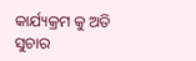କାର୍ଯ୍ୟକ୍ରମ କୁ ଅତି ସୁଚାର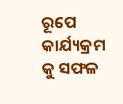ରୂପେ କାର୍ଯ୍ୟକ୍ରମ କୁ ସଫଳ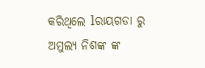କରିଥିଲେ lରାୟଗଡା ରୁ ଅମୁଲ୍ୟ ନିଶଙ୍କ ଙ୍କ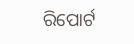ରିପୋର୍ଟ